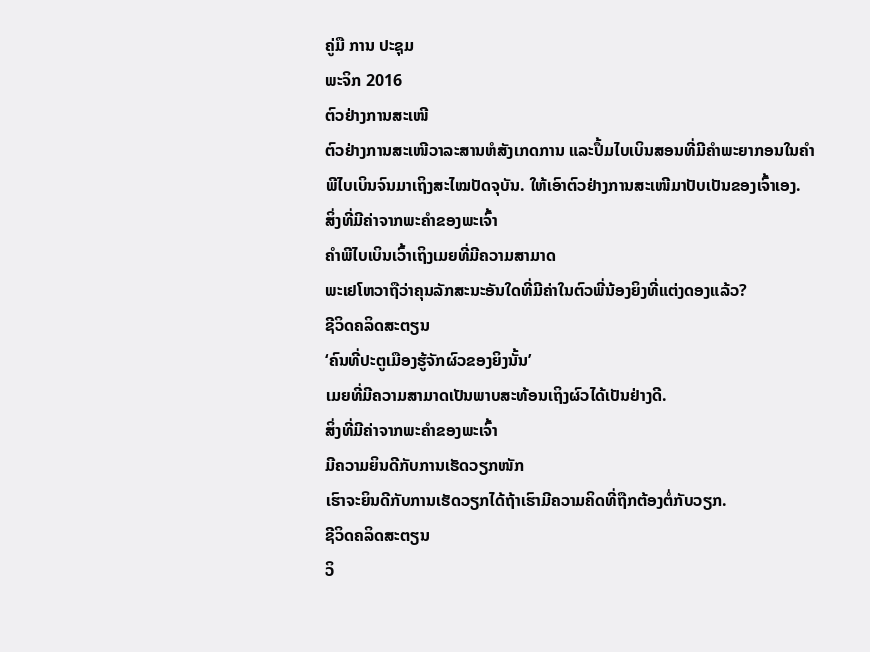ຄູ່ມື ການ ປະຊຸມ
ພະຈິກ 2016
ຕົວຢ່າງການສະເໜີ
ຕົວຢ່າງການສະເໜີວາລະສານຫໍສັງເກດການ ແລະປຶ້ມໄບເບິນສອນທີ່ມີຄຳພະຍາກອນໃນຄຳພີໄບເບິນຈົນມາເຖິງສະໄໝປັດຈຸບັນ. ໃຫ້ເອົາຕົວຢ່າງການສະເໜີມາປັບເປັນຂອງເຈົ້າເອງ.
ສິ່ງທີ່ມີຄ່າຈາກພະຄຳຂອງພະເຈົ້າ
ຄຳພີໄບເບິນເວົ້າເຖິງເມຍທີ່ມີຄວາມສາມາດ
ພະເຢໂຫວາຖືວ່າຄຸນລັກສະນະອັນໃດທີ່ມີຄ່າໃນຕົວພີ່ນ້ອງຍິງທີ່ແຕ່ງດອງແລ້ວ?
ຊີວິດຄລິດສະຕຽນ
‘ຄົນທີ່ປະຕູເມືອງຮູ້ຈັກຜົວຂອງຍິງນັ້ນ’
ເມຍທີ່ມີຄວາມສາມາດເປັນພາບສະທ້ອນເຖິງຜົວໄດ້ເປັນຢ່າງດີ.
ສິ່ງທີ່ມີຄ່າຈາກພະຄຳຂອງພະເຈົ້າ
ມີຄວາມຍິນດີກັບການເຮັດວຽກໜັກ
ເຮົາຈະຍິນດີກັບການເຮັດວຽກໄດ້ຖ້າເຮົາມີຄວາມຄິດທີ່ຖືກຕ້ອງຕໍ່ກັບວຽກ.
ຊີວິດຄລິດສະຕຽນ
ວິ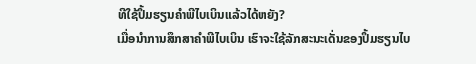ທີໃຊ້ປຶ້ມຮຽນຄຳພີໄບເບິນແລ້ວໄດ້ຫຍັງ?
ເມື່ອນຳການສຶກສາຄຳພີໄບເບິນ ເຮົາຈະໃຊ້ລັກສະນະເດັ່ນຂອງປຶ້ມຮຽນໄບ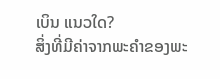ເບິນ ແນວໃດ?
ສິ່ງທີ່ມີຄ່າຈາກພະຄຳຂອງພະ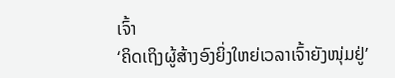ເຈົ້າ
‘ຄິດເຖິງຜູ້ສ້າງອົງຍິ່ງໃຫຍ່ເວລາເຈົ້າຍັງໜຸ່ມຢູ່’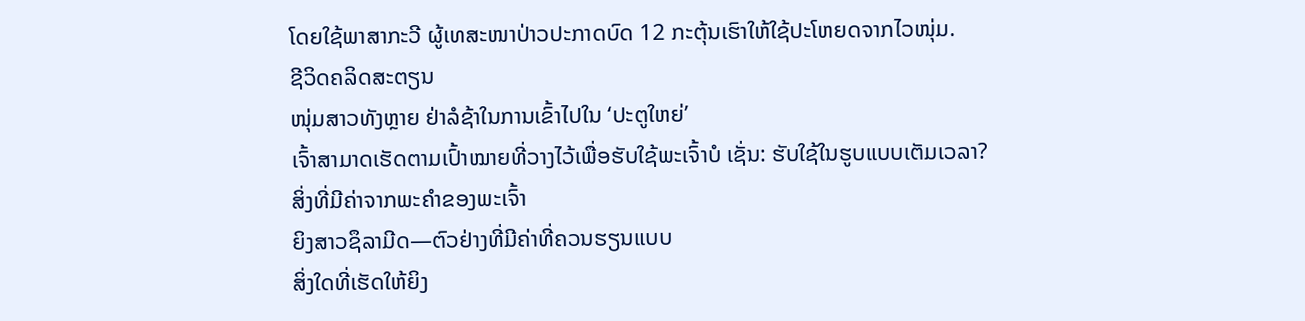ໂດຍໃຊ້ພາສາກະວີ ຜູ້ເທສະໜາປ່າວປະກາດບົດ 12 ກະຕຸ້ນເຮົາໃຫ້ໃຊ້ປະໂຫຍດຈາກໄວໜຸ່ມ.
ຊີວິດຄລິດສະຕຽນ
ໜຸ່ມສາວທັງຫຼາຍ ຢ່າລໍຊ້າໃນການເຂົ້າໄປໃນ ‘ປະຕູໃຫຍ່’
ເຈົ້າສາມາດເຮັດຕາມເປົ້າໝາຍທີ່ວາງໄວ້ເພື່ອຮັບໃຊ້ພະເຈົ້າບໍ ເຊັ່ນ: ຮັບໃຊ້ໃນຮູບແບບເຕັມເວລາ?
ສິ່ງທີ່ມີຄ່າຈາກພະຄຳຂອງພະເຈົ້າ
ຍິງສາວຊຶລາມີດ—ຕົວຢ່າງທີ່ມີຄ່າທີ່ຄວນຮຽນແບບ
ສິ່ງໃດທີ່ເຮັດໃຫ້ຍິງ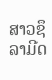ສາວຊຶລາມີດ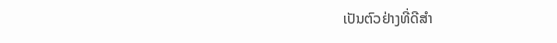ເປັນຕົວຢ່າງທີ່ດີສຳ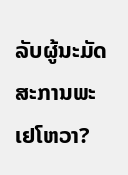ລັບຜູ້ນະມັດສະການພະເຢໂຫວາ?